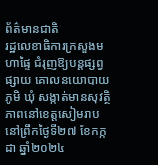ព័ត៌មានជាតិ
រដ្ឋលេខាធិការក្រសួងមហាផ្ទៃ ជំរុញឱ្យបន្តផ្សព្វផ្សាយ គោលនយោបាយភូមិ ឃុំ សង្កាត់មានសុវត្ថិភាពនៅខេត្តសៀមរាប
នៅព្រឹកថ្ងៃទី២៧ ខែកក្កដា ឆ្នាំ២០២៤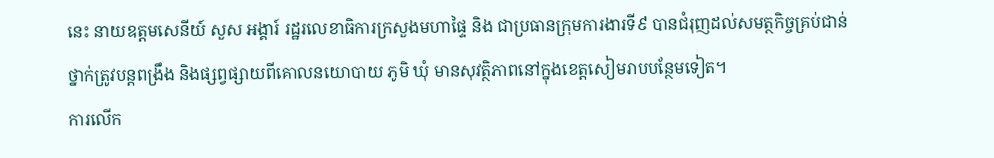នេះ នាយឧត្តមសេនីយ៍ សួស អង្គារ៍ រដ្ឋរលេខាធិការក្រសួងមហាផ្ទៃ និង ជាប្រធានក្រុមការងារទី៩ បានជំរុញដល់សមត្ថកិច្ចគ្រប់ជាន់ថ្នាក់ត្រូវបន្តពង្រឹង និងផ្សព្វផ្សាយពីគោលនយោបាយ ភូមិ ឃុំ មានសុវត្ថិភាពនៅក្នុងខេត្តសៀមរាបបន្ថែមទៀត។
ការលើក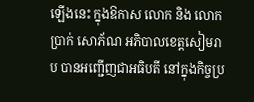ឡើងនេះ ក្នុងឱកាស លោក និង លោក ប្រាក់ សោភ័ណ អភិបាលខេត្តសៀមរាប បានអញ្ជើញជាអធិបតី នៅក្នុងកិច្ចប្រ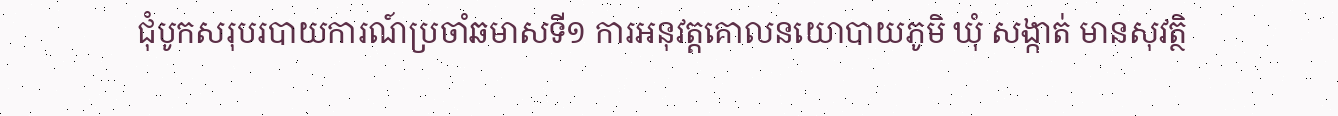ជុំបូកសរុបរបាយការណ៍ប្រចាំឆមាសទី១ ការអនុវត្តគោលនយោបាយភូមិ ឃុំ សង្កាត់ មានសុវត្ថិ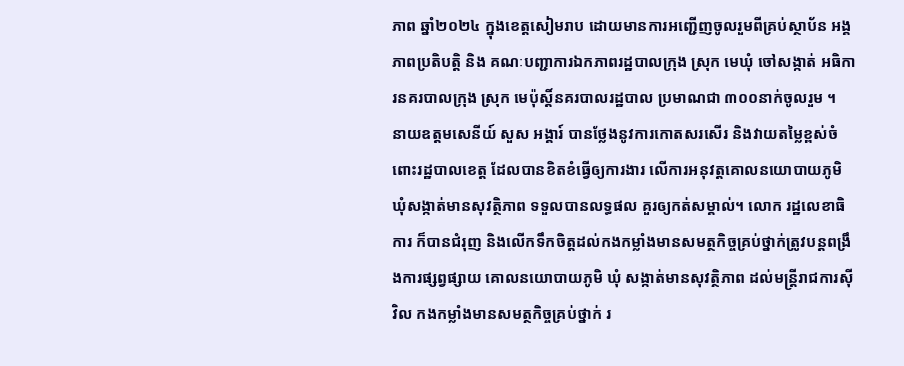ភាព ឆ្នាំ២០២៤ ក្នុងខេត្តសៀមរាប ដោយមានការអញ្ជើញចូលរួមពីគ្រប់ស្ថាប័ន អង្គភាពប្រតិបត្តិ និង គណៈបញ្ជាការឯកភាពរដ្ឋបាលក្រុង ស្រុក មេឃុំ ចៅសង្កាត់ អធិការនគរបាលក្រុង ស្រុក មេប៉ុស្តិ៍នគរបាលរដ្ឋបាល ប្រមាណជា ៣០០នាក់ចូលរួម ។
នាយឧត្តមសេនីយ៍ សួស អង្គារ៍ បានថ្លែងនូវការកោតសរសើរ និងវាយតម្លៃខ្ពស់ចំពោះរដ្ឋបាលខេត្ត ដែលបានខិតខំធ្វើឲ្យការងារ លើការអនុវត្តគោលនយោបាយភូមិ ឃុំសង្កាត់មានសុវត្ថិភាព ទទួលបានលទ្ធផល គួរឲ្យកត់សម្គាល់។ លោក រដ្ឋលេខាធិការ ក៏បានជំរុញ និងលើកទឹកចិត្តដល់កងកម្លាំងមានសមត្ថកិច្ចគ្រប់ថ្នាក់ត្រូវបន្តពង្រឹងការផ្សព្វផ្សាយ គោលនយោបាយភូមិ ឃុំ សង្កាត់មានសុវត្ថិភាព ដល់មន្ត្រីរាជការស៊ីវិល កងកម្លាំងមានសមត្ថកិច្ចគ្រប់ថ្នាក់ រ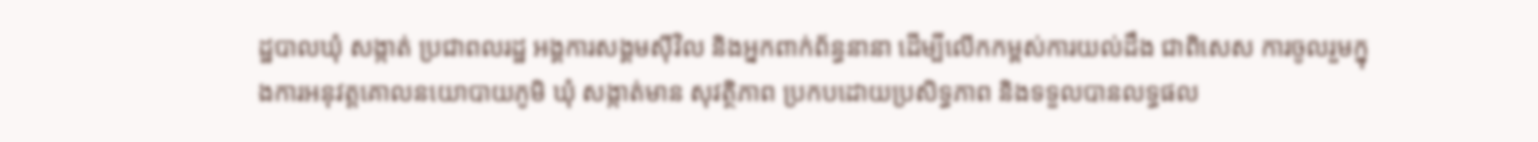ដ្ឋបាលឃុំ សង្កាត់ ប្រជាពលរដ្ឋ អង្គការសង្គមស៊ីវិល និងអ្នកពាក់ព័ន្ធនានា ដើម្បីលើកកម្ពស់ការយល់ដឹង ជាពិសេស ការចូលរួមក្នុងការអនុវត្តគោលនយោបាយភូមិ ឃុំ សង្កាត់មាន សុវត្ថិភាព ប្រកបដោយប្រសិទ្ធភាព និងទទួលបានលទ្ធផល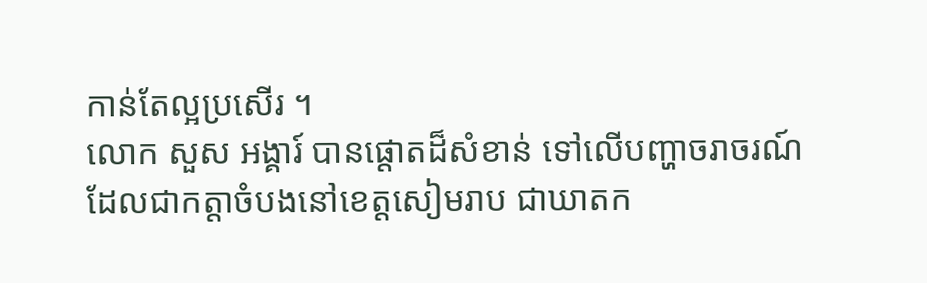កាន់តែល្អប្រសើរ ។
លោក សួស អង្គារ៍ បានផ្តោតដ៏សំខាន់ ទៅលើបញ្ហាចរាចរណ៍ ដែលជាកត្តាចំបងនៅខេត្តសៀមរាប ជាឃាតក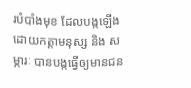របំបាំងមុខ ដែលបង្កឡើងដោយកត្តាមនុស្ស និង សម្ភារៈ បានបង្កធ្វើឲ្យមានជន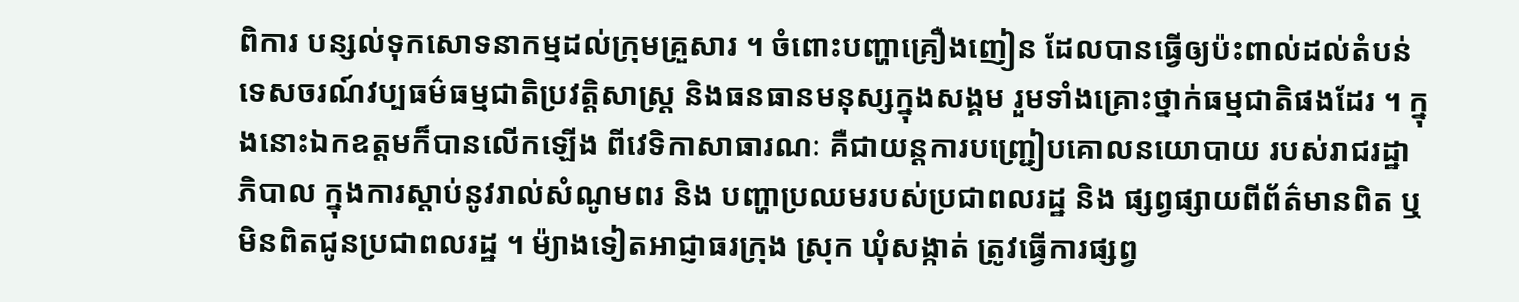ពិការ បន្សល់ទុកសោទនាកម្មដល់ក្រុមគ្រួសារ ។ ចំពោះបញ្ហាគ្រឿងញៀន ដែលបានធ្វើឲ្យប៉ះពាល់ដល់តំបន់ទេសចរណ៍វប្បធម៌ធម្មជាតិប្រវត្តិសាស្ត្រ និងធនធានមនុស្សក្នុងសង្គម រួមទាំងគ្រោះថ្នាក់ធម្មជាតិផងដែរ ។ ក្នុងនោះឯកឧត្តមក៏បានលើកឡើង ពីវេទិកាសាធារណៈ គឺជាយន្តការបញ្ជ្រៀបគោលនយោបាយ របស់រាជរដ្ឋាភិបាល ក្នុងការស្តាប់នូវរាល់សំណូមពរ និង បញ្ហាប្រឈមរបស់ប្រជាពលរដ្ឋ និង ផ្សព្វផ្សាយពីព័ត៌មានពិត ឬមិនពិតជូនប្រជាពលរដ្ឋ ។ ម៉្យាងទៀតអាជ្ញាធរក្រុង ស្រុក ឃុំសង្កាត់ ត្រូវធ្វើការផ្សព្វ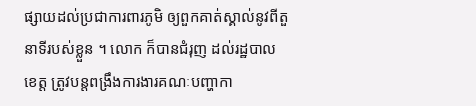ផ្សាយដល់ប្រជាការពារភូមិ ឲ្យពួកគាត់ស្គាល់នូវពីតួនាទីរបស់ខ្លួន ។ លោក ក៏បានជំរុញ ដល់រដ្ឋបាលខេត្ត ត្រូវបន្តពង្រឹងការងារគណៈបញ្ហាកា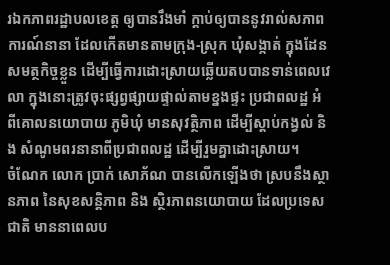រឯកភាពរដ្ឋាបលខេត្ត ឲ្យបានរឹងមាំ ក្តាប់ឲ្យបាននូវរាល់សភាពការណ៍នានា ដែលកើតមានតាមក្រុង-ស្រុក ឃុំសង្កាត់ ក្នុងដែនសមត្ថកិច្ចខ្លួន ដើម្បីធ្វើការដោះស្រាយឆ្លើយតបបានទាន់ពេលវេលា ក្នុងនោះត្រូវចុះផ្សព្វផ្សាយផ្ទាល់តាមខ្នងផ្ទះ ប្រជាពលដ្ឋ អំពីគោលនយោបាយ ភូមិឃុំ មានសុវត្ថិភាព ដើម្បីស្តាប់កង្វល់ និង សំណូមពរនានាពីប្រជាពលដ្ឋ ដើម្បីរួមគ្នាដោះស្រាយ។
ចំណែក លោក ប្រាក់ សោភ័ណ បានលើកឡើងថា ស្របនឹងស្ថានភាព នៃសុខសន្តិភាព និង ស្ថិរភាពនយោបាយ ដែលប្រទេសជាតិ មាននាពេលប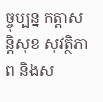ច្ចុប្បន្ន កត្តាសន្តិសុខ សុវត្ថិភាព និងស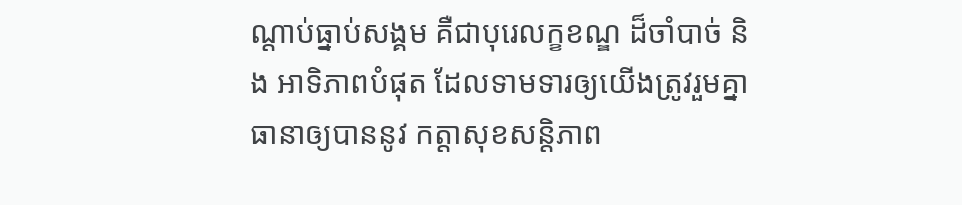ណ្ដាប់ធ្នាប់សង្គម គឺជាបុរេលក្ខខណ្ឌ ដ៏ចាំបាច់ និង អាទិភាពបំផុត ដែលទាមទារឲ្យយើងត្រូវរួមគ្នាធានាឲ្យបាននូវ កត្តាសុខសន្តិភាព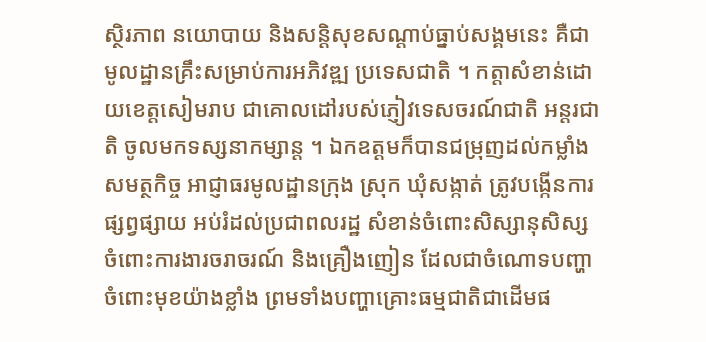ស្ថិរភាព នយោបាយ និងសន្ដិសុខសណ្ដាប់ធ្នាប់សង្គមនេះ គឺជាមូលដ្ឋានគ្រឹះសម្រាប់ការអភិវឌ្ឍ ប្រទេសជាតិ ។ កត្តាសំខាន់ដោយខេត្តសៀមរាប ជាគោលដៅរបស់ភ្ញៀវទេសចរណ៍ជាតិ អន្តរជាតិ ចូលមកទស្សនាកម្សាន្ត ។ ឯកឧត្តមក៏បានជម្រុញដល់កម្លាំងសមត្ថកិច្ច អាជ្ញាធរមូលដ្ឋានក្រុង ស្រុក ឃុំសង្កាត់ ត្រូវបង្កើនការផ្សព្វផ្សាយ អប់រំដល់ប្រជាពលរដ្ឋ សំខាន់ចំពោះសិស្សានុសិស្ស ចំពោះការងារចរាចរណ៍ និងគ្រឿងញៀន ដែលជាចំណោទបញ្ហាចំពោះមុខយ៉ាងខ្លាំង ព្រមទាំងបញ្ហាគ្រោះធម្មជាតិជាដើមផ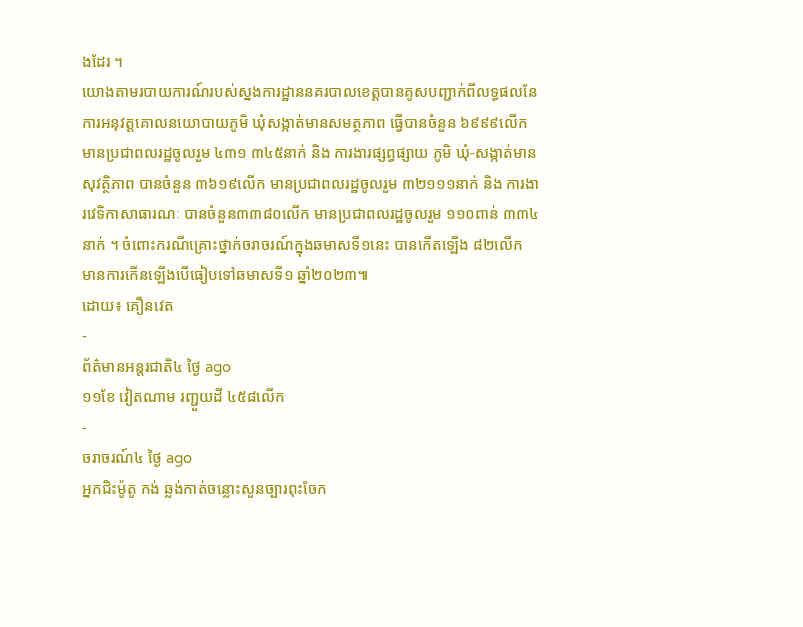ងដែរ ។
យោងតាមរបាយការណ៍របស់ស្នងការដ្ឋាននគរបាលខេត្តបានគូសបញ្ជាក់ពីលទ្ធផលនែការអនុវត្តគោលនយោបាយភូមិ ឃុំសង្កាត់មានសមត្ថភាព ធ្វើបានចំនួន ៦៩៩៩លើក មានប្រជាពលរដ្ឋចូលរួម ៤៣១ ៣៤៥នាក់ និង ការងារផ្សព្វផ្សាយ ភូមិ ឃុំ-សង្កាត់មានសុវត្ថិភាព បានចំនួន ៣៦១៩លើក មានប្រជាពលរដ្ឋចូលរួម ៣២១១១នាក់ និង ការងារវេទិកាសាធារណៈ បានចំនួន៣៣៨០លើក មានប្រជាពលរដ្ឋចូលរួម ១១០ពាន់ ៣៣៤នាក់ ។ ចំពោះករណីគ្រោះថ្នាក់ចរាចរណ៍ក្នុងឆមាសទី១នេះ បានកើតឡើង ៨២លើក មានការកើនឡើងបើធៀបទៅឆមាសទី១ ឆ្នាំ២០២៣៕
ដោយ៖ គឿនវេត
-
ព័ត៌មានអន្ដរជាតិ៤ ថ្ងៃ ago
១១ខែ វៀតណាម រញ្ជួយដី ៤៥៨លើក
-
ចរាចរណ៍៤ ថ្ងៃ ago
អ្នកជិះម៉ូតូ កង់ ឆ្លង់កាត់ចន្លោះសួនច្បារពុះចែក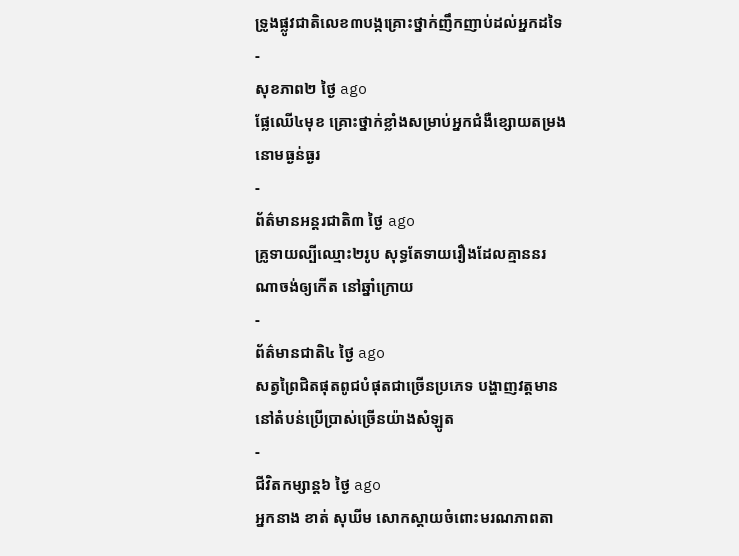ទ្រូងផ្លូវជាតិលេខ៣បង្កគ្រោះថ្នាក់ញឹកញាប់ដល់អ្នកដទៃ
-
សុខភាព២ ថ្ងៃ ago
ផ្លែឈើ៤មុខ គ្រោះថ្នាក់ខ្លាំងសម្រាប់អ្នកជំងឺខ្សោយតម្រងនោមធ្ងន់ធ្ងរ
-
ព័ត៌មានអន្ដរជាតិ៣ ថ្ងៃ ago
គ្រូទាយល្បីឈ្មោះ២រូប សុទ្ធតែទាយរឿងដែលគ្មាននរណាចង់ឲ្យកើត នៅឆ្នាំក្រោយ
-
ព័ត៌មានជាតិ៤ ថ្ងៃ ago
សត្វព្រៃជិតផុតពូជបំផុតជាច្រើនប្រភេទ បង្ហាញវត្តមាននៅតំបន់ប្រើប្រាស់ច្រើនយ៉ាងសំឡូត
-
ជីវិតកម្សាន្ដ៦ ថ្ងៃ ago
អ្នកនាង ខាត់ សុឃីម សោកស្តាយចំពោះមរណភាពតា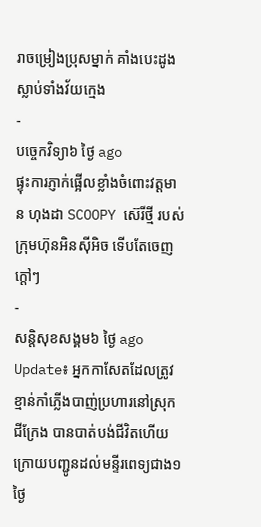រាចម្រៀងប្រុសម្នាក់ គាំងបេះដូងស្លាប់ទាំងវ័យក្មេង
-
បច្ចេកវិទ្យា៦ ថ្ងៃ ago
ផ្ទុះការភ្ញាក់ផ្អើលខ្លាំងចំពោះវត្តមាន ហុងដា SCOOPY ស៊េរីថ្មី របស់ក្រុមហ៊ុនអិនស៊ីអិច ទើបតែចេញក្តៅៗ
-
សន្តិសុខសង្គម៦ ថ្ងៃ ago
Update៖ អ្នកកាសែតដែលត្រូវខ្មាន់កាំភ្លើងបាញ់ប្រហារនៅស្រុកជីក្រែង បានបាត់បង់ជីវិតហើយ ក្រោយបញ្ជូនដល់មន្ទីរពេទ្យជាង១ថ្ងៃ